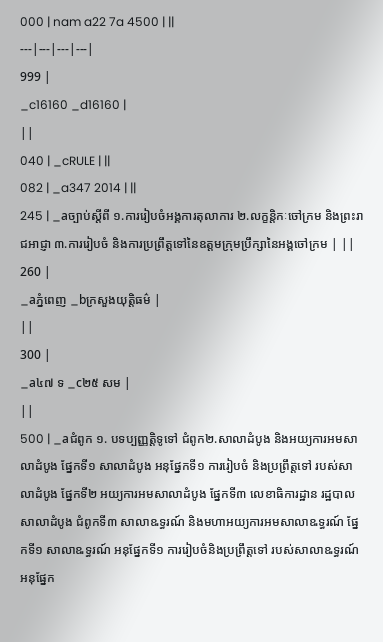000 | nam a22 7a 4500 | ||
---|---|---|---|
999 |
_c16160 _d16160 |
||
040 | _cRULE | ||
082 | _a347 2014 | ||
245 | _aច្បាប់ស្តីពី ១.ការរៀបចំអង្គការតុលាការ ២.លក្ខន្តិកៈចៅក្រម និងព្រះរាជអាជ្ញា ៣.ការរៀបចំ និងការប្រព្រឹត្តទៅនៃឧត្តមក្រុមប្រឹក្សានៃអង្គចៅក្រម | ||
260 |
_aភ្នំពេញ _bក្រសួងយុត្តិធម៌ |
||
300 |
_a៤៧ ទ _c២៥ សម |
||
500 | _aជំពូក ១. បទប្បញ្ញត្តិទូទៅ ជំពូក២.សាលាដំបូង និងអយ្យការអមសាលាដំបូង ផ្នែកទី១ សាលាដំបូង អនុផ្នែកទី១ ការរៀបចំ និងប្រព្រឹត្តទៅ របស់សាលាដំបូង ផ្នែកទី២ អយ្យការអមសាលាដំបូង ផ្នែកទី៣ លេខាធិការដ្ឋាន រដ្ឋបាលសាលាដំបូង ជំពូកទី៣ សាលាឩទ្ធរណ៍ និងមហាអយ្យការអមសាលាឩទ្ធរណ៍ ផ្នែកទី១ សាលាឩទ្ធរណ៍ អនុផ្នែកទី១ ការរៀបចំនិងប្រព្រឹត្តទៅ របស់សាលាឩទ្ធរណ៍ អនុផ្នែក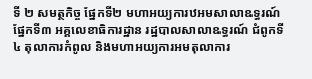ទី ២ សមត្ថកិច្ច ផ្នែកទី២ មហាអយ្យការឋអមសាលាឩទ្ធរណ៍ ផ្នែកទី៣ អគ្គលេខាធិការដ្ឋាន រដ្ឋបាលសាលាឩទ្ធរណ៍ ជំពូកទី៤ តុលាការកំពូល និងមហាអយ្យការអមតុលាការ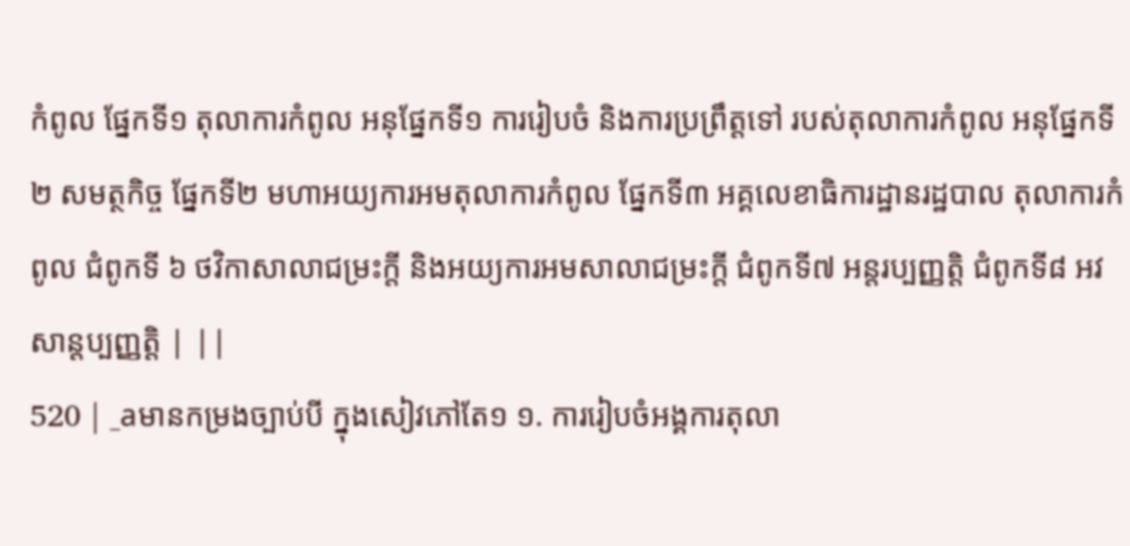កំពូល ផ្នែកទី១ តុលាការកំពូល អនុផ្នែកទី១ ការរៀបចំ និងការប្រព្រឹត្តទៅ របស់តុលាការកំពូល អនុផ្នែកទី២ សមត្ថកិច្ច ផ្នែកទី២ មហាអយ្យការអមតុលាការកំពូល ផ្នែកទី៣ អគ្គលេខាធិការដ្ឋានរដ្ឋបាល តុលាការកំពូល ជំពូកទី ៦ ថវិកាសាលាជម្រះក្តី និងអយ្យការអមសាលាជម្រះក្តី ជំពូកទី៧ អន្តរប្បញ្ញត្តិ ជំពូកទី៨ អវសាន្តប្បញ្ញត្តិ | ||
520 | _aមានកម្រងច្បាប់បី ក្នុងសៀវភៅតែ១ ១. ការរៀបចំអង្គការតុលា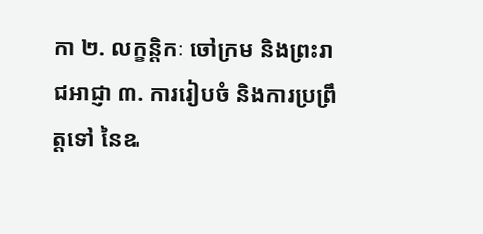កា ២. លក្ខន្តិកៈ ចៅក្រម និងព្រះរាជអាជ្ញា ៣. ការរៀបចំ និងការប្រព្រឹត្តទៅ នៃឩ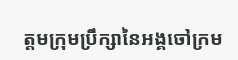ត្តមក្រុមប្រឹក្សានៃអង្គចៅក្រម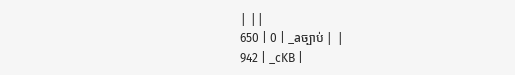| ||
650 | 0 | _aច្បាប់ | |
942 | _cKB |